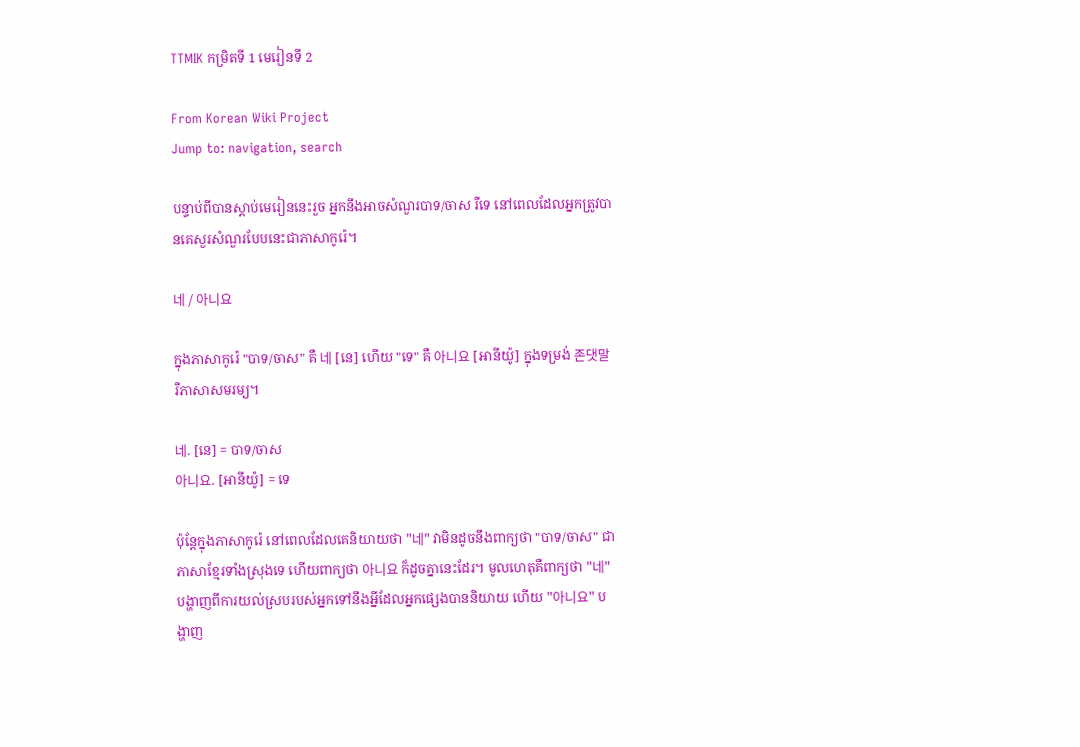TTMIK កម្រិតទី 1 មេរៀនទី 2

From Korean Wiki Project
Jump to: navigation, search

បន្ទាប់ពីបានស្តាប់មេរៀននេះរួច អ្នកនឹងអាចសំណួរបាទ/ចាស រឺទេ នៅពេលដែលអ្នកត្រូវបានគេសួរសំណួរបែបនេះជាភាសាកូរ៉េ។

네 / 아니요

ក្នុងភាសាកូរ៉េ "បាទ/ចាស" គឺ 네 [នេ] ហើយ "ទេ" គឺ 아니요 [អានីយ៉ូ] ក្នុងទម្រង់ 존댓말 រឺភាសាសមរម្យ។

네. [នេ] = បាទ/ចាស
아니요. [អានីយ៉ូ] = ទេ

ប៉ុន្តែក្នុងភាសាកូរ៉េ នៅពេលដែលគេនិយាយថា "네" វាមិនដូចនឹងពាក្យថា "បាទ/ចាស" ជាភាសាខ្មែរទាំងស្រុងទេ ហើយពាក្យថា 아니요 ក៏ដូចគ្នានេះដែរ។ មូលហេតុគឺពាក្យថា "네" បង្ហាញពីការយល់ស្របរបស់អ្នកទៅនឹងអ្នីដែលអ្នកផ្សេងបាននិយាយ ហើយ "아니요" បង្ហាញ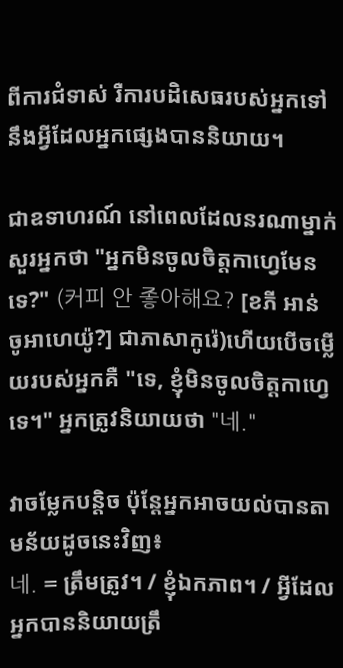ពីការជំទាស់ រឺការបដិសេធរបស់អ្នកទៅនឹងអ្វីដែលអ្នកផ្សេងបាននិយាយ។

ជាឧទាហរណ៍ នៅពេលដែលនរណាម្នាក់សួរអ្នកថា "អ្នកមិនចូលចិត្តកាហ្វេមែនទេ?" (커피 안 좋아해요? [ខភី អាន់ ចូអាហេយ៉ូ?] ជាភាសាកូរ៉េ)ហើយបើចម្លើយរបស់អ្នកគឺ "ទេ, ខ្ញុំមិនចូលចិត្តកាហ្វេទេ។" អ្នកត្រូវនិយាយថា "네."

វាចម្លែកបន្តិច ប៉ុន្តែអ្នកអាចយល់បានតាមន័យដូចនេះវិញ៖
네. = ត្រឹមត្រូវ។ / ខ្ញុំឯកភាព។ / អ្វីដែលអ្នកបាននិយាយត្រឹ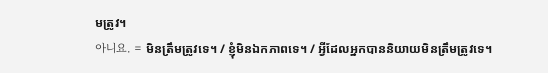មត្រូវ។
아니요. = មិនត្រឹមត្រូវទេ។ / ខ្ញុំមិនឯកភាពទេ។ / អ្វីដែលអ្នកបាននិយាយមិនត្រឹមត្រូវទេ។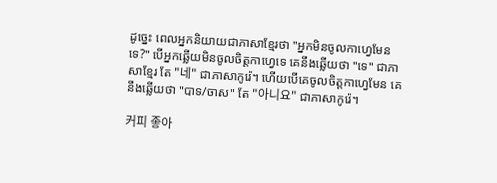ដូច្នេះ ពេលអ្នកនិយាយជាភាសាខ្មែរថា "អ្នកមិនចូលកាហ្វេមែនទេ?" បើអ្នកឆ្លើយមិនចូលចិត្តកាហ្វេទេ គេនឹងឆ្លើយថា "ទេ" ជាភាសាខ្មែរ តែ "네" ជាភាសាកូរ៉េ។ ហើយបើគេចូលចិត្តកាហ្វេមែន គេនឹងឆ្លើយថា "បាទ/ចាស" តែ "아니요" ជាភាសាកូរ៉េ។

커피 좋아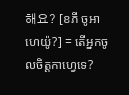해요? [ខភី ចូអាហេយ៉ូ?] = តើអ្នកចូលចិត្តកាហ្វេទេ?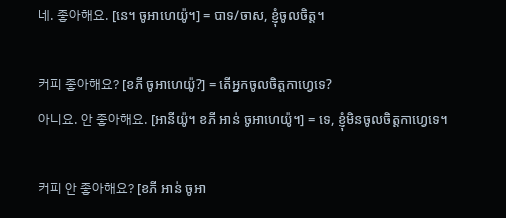네. 좋아해요. [នេ។ ចូអាហេយ៉ូ។] = បាទ/ចាស, ខ្ញុំចូលចិត្ត។

커피 좋아해요? [ខភី ចូអាហេយ៉ូ?] = តើអ្នកចូលចិត្តកាហ្វេទេ?
아니요. 안 좋아해요. [អានីយ៉ូ។ ខភី អាន់ ចូអាហេយ៉ូ។] = ទេ, ខ្ញុំមិនចូលចិត្តកាហ្វេទេ។

커피 안 좋아해요? [ខភី អាន់ ចូអា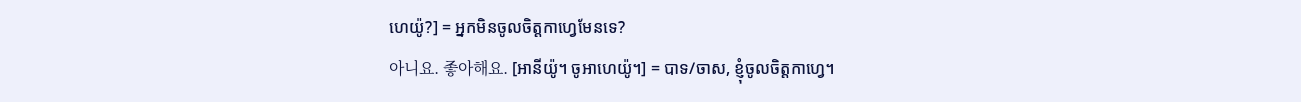ហេយ៉ូ?] = អ្នកមិនចូលចិត្តកាហ្វេមែនទេ?
아니요. 좋아해요. [អានីយ៉ូ។ ចូអាហេយ៉ូ។] = បាទ/ចាស, ខ្ញុំចូលចិត្តកាហ្វេ។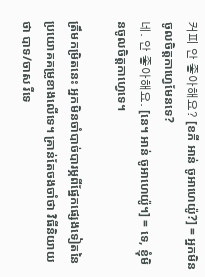커피 안 좋아해요? [ខភី អាន់ ចូអាហេយ៉ូ?] = អ្នកមិនចូលចិត្តកាហ្វេមែនទេ?
네. 안 좋아해요. [នេ។ អាន់ ចូអាហេយ៉ូ។] = ទេ, ខ្ញុំមិនចូលចិត្តកាហ្វេទេ។

ត្រឹមកម្រិតនេះ អ្នកមិនចាំបាច់បារម្ភពីផ្នែកផ្សេងទៀតនៃប្រយោគគម្រូខាងលើទេ។ គ្រាន់តែចងចាំថា វិធីនិយាយថា បាទ/ចាស រឺទេ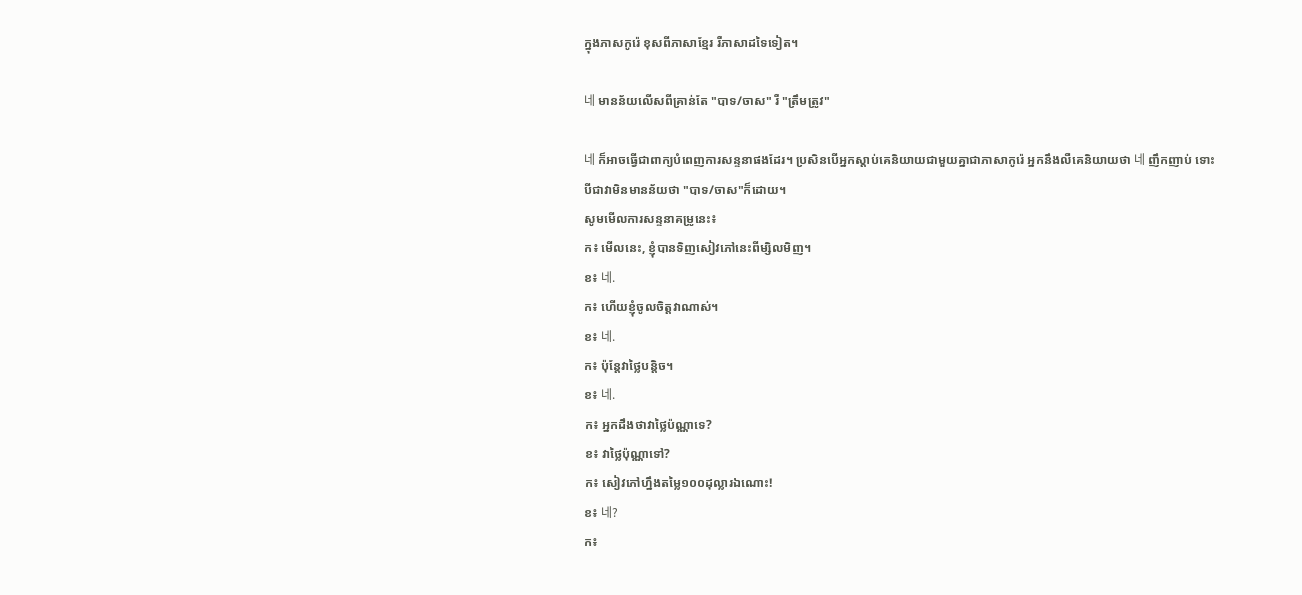ក្នុងភាសកូរ៉េ ខុសពីភាសាខ្មែរ រឺភាសាដទៃទៀត។

네 មានន័យលើសពីគ្រាន់តែ "បាទ/ចាស" រឺ "ត្រឹមត្រូវ"

네 ក៏អាចធ្វើជាពាក្យបំពេញការសន្ទនាផងដែរ។ ប្រសិនបើអ្នកស្តាប់គេនិយាយជាមួយគ្នាជាភាសាកូរ៉េ អ្នកនឹងលឺគេនិយាយថា 네 ញឹកញាប់ ទោះបីជាវាមិនមានន័យថា "បាទ/ចាស"ក៏ដោយ។
សូមមើលការសន្ទនាគម្រូនេះ៖
ក៖ មើលនេះ, ខ្ញុំបានទិញសៀវភៅនេះពីម្សិលមិញ។
ខ៖ 네.
ក៖ ហើយខ្ញុំចូលចិត្តវាណាស់។
ខ៖ 네.
ក៖ ប៉ុន្តែវាថ្លៃបន្តិច។
ខ៖ 네.
ក៖ អ្នកដឹងថាវាថ្លៃប៉ណ្ណាទេ?
ខ៖ វាថ្លៃប៉ុណ្ណាទៅ?
ក៖ សៀវភៅហ្នឹងតម្លៃ១០០ដុល្លារឯណោះ!
ខ៖ 네?
ក៖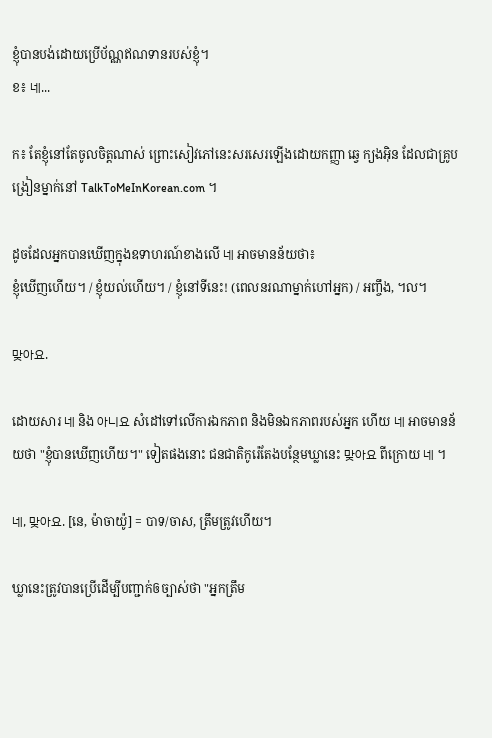ខ្ញុំបានបង់ដោយប្រើប័ណ្ណឥណទានរបស់ខ្ញុំ។
ខ៖ 네...

ក៖ តែខ្ញុំនៅតែចូលចិត្តណាស់ ព្រោះសៀវភៅនេះសរសេរឡើងដោយកញ្ញា ឆ្វេ ក្យងអ៊ិន ដែលជាគ្រូបង្រៀនម្នាក់នៅ TalkToMeInKorean.com ។

ដូចដែលអ្នកបានឃើញក្នុងឧទាហរណ៍ខាងលើ 네 អាចមានន័យថា៖
ខ្ញុំឃើញហើយ។ / ខ្ញុំយល់ហើយ។ / ខ្ញុំនៅទីនេះ! (ពេលនរណាម្នាក់ហៅអ្នក) / អញ្ចឹង, ។ល។

맞아요.

ដោយសារ 네 និង 아니요 សំដៅទៅលើការឯកភាព និងមិនឯកភាពរបស់អ្នក ហើយ 네 អាចមានន័យថា "ខ្ញុំបានឃើញហើយ។" ទៀតផងនោះ ជនជាតិកូរ៉េតែងបន្ថែមឃ្លានេះ 맞아요 ពីក្រោយ 네 ។

네, 맞아요. [នេ, ម៉ាចាយ៉ូ] = បាទ/ចាស, ត្រឹមត្រូវហើយ។

ឃ្លានេះត្រូវបានប្រើដើម្បីបញ្ជាក់ឲច្បាស់ថា "អ្នកត្រឹម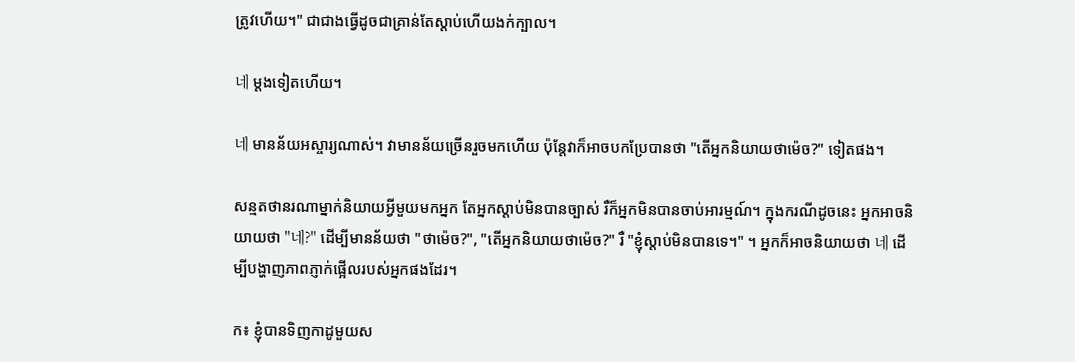ត្រូវហើយ។" ជាជាងធ្វើដូចជាគ្រាន់តែស្តាប់ហើយងក់ក្បាល។

네 ម្តងទៀតហើយ។

네 មានន័យអស្ចារ្យណាស់។ វាមានន័យច្រើនរួចមកហើយ ប៉ុន្តែវាក៏អាចបកប្រែបានថា "តើអ្នកនិយាយថាម៉េច?" ទៀតផង។

សន្មតថានរណាម្នាក់និយាយអ្វីមួយមកអ្នក តែអ្នកស្តាប់មិនបានច្បាស់ រឺក៏អ្នកមិនបានចាប់អារម្មណ៍។ ក្នុងករណីដូចនេះ អ្នកអាចនិយាយថា "네?" ដើម្បីមានន័យថា "ថាម៉េច?", "តើអ្នកនិយាយថាម៉េច?" រឺ "ខ្ញុំស្តាប់មិនបានទេ។" ។ អ្នកក៏អាចនិយាយថា 네 ដើម្បីបង្ហាញភាពភ្ញាក់ផ្អើលរបស់អ្នកផងដែរ។

ក៖ ខ្ញុំបានទិញកាដូមួយស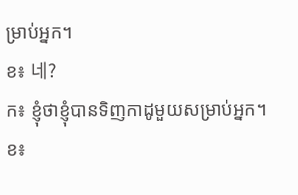ម្រាប់អ្នក។
ខ៖ 네?
ក៖ ខ្ញុំថាខ្ញុំបានទិញកាដូមួយសម្រាប់អ្នក។
ខ៖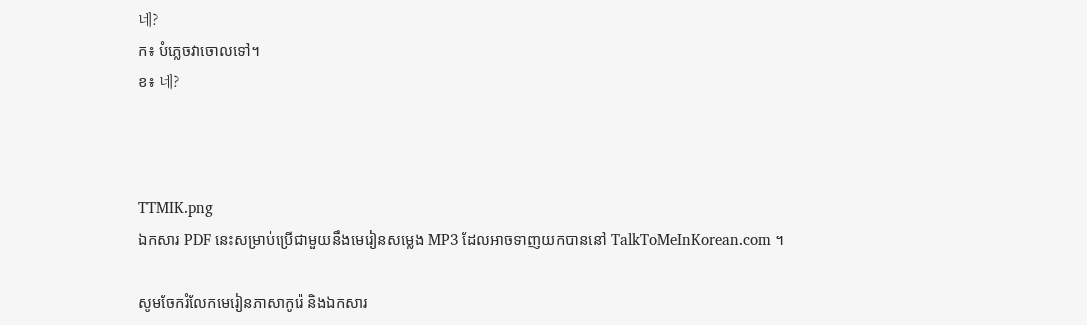네?
ក៖ បំភ្លេចវាចោលទៅ។
ខ៖ 네?



TTMIK.png
ឯកសារ PDF នេះសម្រាប់ប្រើជាមួយនឹងមេរៀនសម្លេង MP3 ដែលអាចទាញយកបាននៅ TalkToMeInKorean.com ។

សូមចែករំលែកមេរៀនភាសាកូរ៉េ និងឯកសារ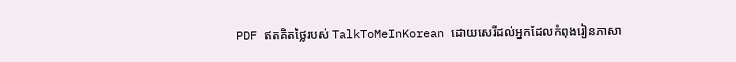PDF ឥតគិតថ្លៃរបស់ TalkToMeInKorean ដោយសេរីដល់អ្នកដែលកំពុងរៀនភាសា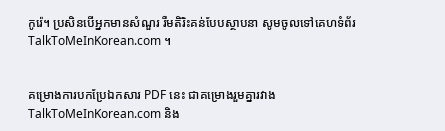កូរ៉េ។ ប្រសិនបើអ្នកមានសំណួរ រឺមតិរិះគន់បែបស្ថាបនា សូមចូលទៅគេហទំព័រ TalkToMeInKorean.com ។


គម្រោងការបកប្រែឯកសារ PDF នេះ ជាគម្រោងរួមគ្នារវាង TalkToMeInKorean.com និង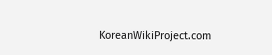KoreanWikiProject.com